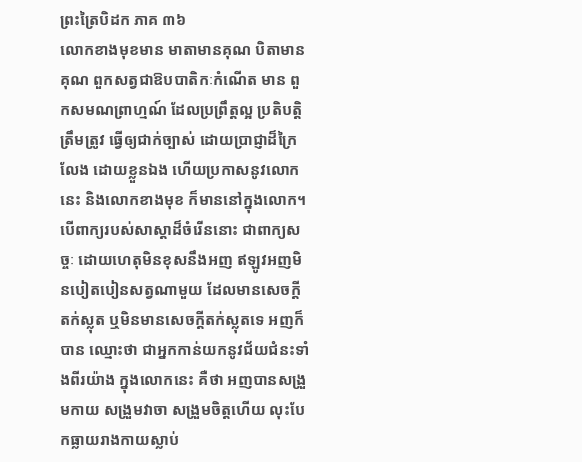ព្រះត្រៃបិដក ភាគ ៣៦
លោកខាងមុខមាន មាតាមានគុណ បិតាមានគុណ ពួកសត្វជាឱបបាតិកៈកំណើត មាន ពួកសមណព្រាហ្មណ៍ ដែលប្រព្រឹត្តល្អ ប្រតិបត្តិត្រឹមត្រូវ ធ្វើឲ្យជាក់ច្បាស់ ដោយប្រាជ្ញាដ៏ក្រៃលែង ដោយខ្លួនឯង ហើយប្រកាសនូវលោកនេះ និងលោកខាងមុខ ក៏មាននៅក្នុងលោក។ បើពាក្យរបស់សាស្តាដ៏ចំរើននោះ ជាពាក្យសច្ចៈ ដោយហេតុមិនខុសនឹងអញ ឥឡូវអញមិនបៀតបៀនសត្វណាមួយ ដែលមានសេចក្តីតក់ស្លុត ឬមិនមានសេចក្តីតក់ស្លុតទេ អញក៏បាន ឈ្មោះថា ជាអ្នកកាន់យកនូវជ័យជំនះទាំងពីរយ៉ាង ក្នុងលោកនេះ គឺថា អញបានសង្រួមកាយ សង្រួមវាចា សង្រួមចិត្តហើយ លុះបែកធ្លាយរាងកាយស្លាប់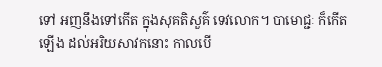ទៅ អញនឹងទៅកើត ក្នុងសុគតិសួគ៌ ទេវលោក។ បាមោជ្ជៈ ក៏កើតឡើង ដល់អរិយសាវកនោះ កាលបើ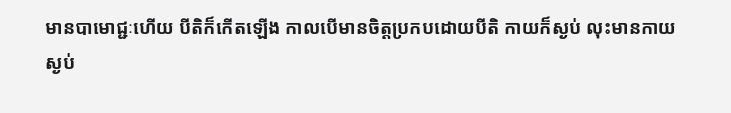មានបាមោជ្ជៈហើយ បីតិក៏កើតឡើង កាលបើមានចិត្តប្រកបដោយបីតិ កាយក៏ស្ងប់ លុះមានកាយស្ងប់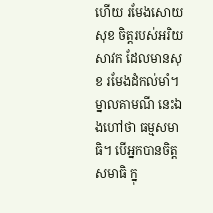ហើយ រមែងសោយសុខ ចិត្តរបស់អរិយសាវក ដែលមានសុខ រមែងដំកល់មាំ។ ម្នាលគាមណី នេះឯងហៅថា ធម្មសមាធិ។ បើអ្នកបានចិត្តសមាធិ ក្នុ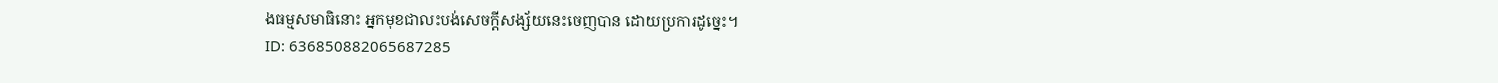ងធម្មសមាធិនោះ អ្នកមុខជាលះបង់សេចក្តីសង្ស័យនេះចេញបាន ដោយប្រការដូច្នេះ។
ID: 636850882065687285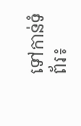ទៅកាន់ទំព័រ៖